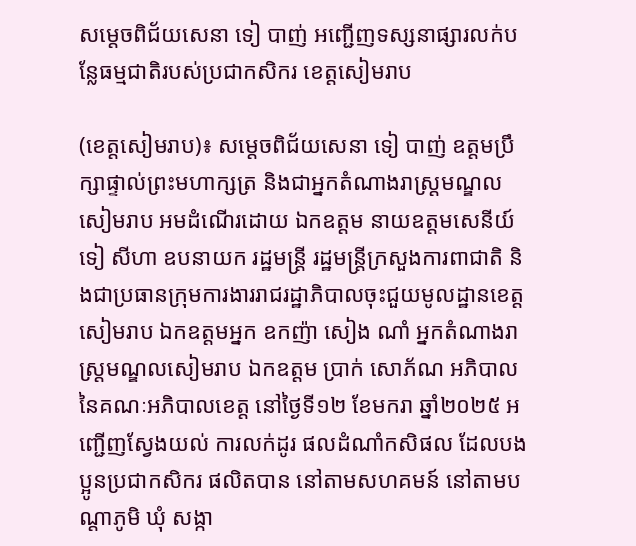សម្តេចពិជ័យសេនា ទៀ បាញ់ អញ្ជើញទស្សនាផ្សារលក់បន្លែធម្មជាតិរបស់ប្រជាកសិករ ខេត្តសៀមរាប

(ខេត្តសៀមរាប)៖ សម្តេចពិជ័យសេនា ទៀ បាញ់ ឧត្តមប្រឹក្សាផ្ទាល់ព្រះមហាក្សត្រ និងជាអ្នកតំណាងរាស្ត្រមណ្ឌលសៀមរាប អមដំណើរដោយ ឯកឧត្តម នាយឧត្តមសេនីយ៍ ទៀ សីហា ឧបនាយក រដ្ឋមន្ត្រី រដ្ឋមន្ត្រីក្រសួងការពាជាតិ និងជាប្រធានក្រុមការងាររាជរដ្ឋាភិបាលចុះជួយមូលដ្ឋានខេត្តសៀមរាប ឯកឧត្តមអ្នក ឧកញ៉ា សៀង ណាំ អ្នកតំណាងរាស្ត្រមណ្ឌលសៀមរាប ឯកឧត្តម ប្រាក់ សោភ័ណ អភិបាលនៃគណៈអភិបាលខេត្ត នៅថ្ងៃទី១២ ខែមករា ឆ្នាំ២០២៥ អញ្ជើញស្វែងយល់ ការលក់ដូរ ផលដំណាំកសិផល ដែលបងប្អូនប្រជាកសិករ ផលិតបាន នៅតាមសហគមន៍ នៅតាមបណ្តាភូមិ ឃុំ សង្កា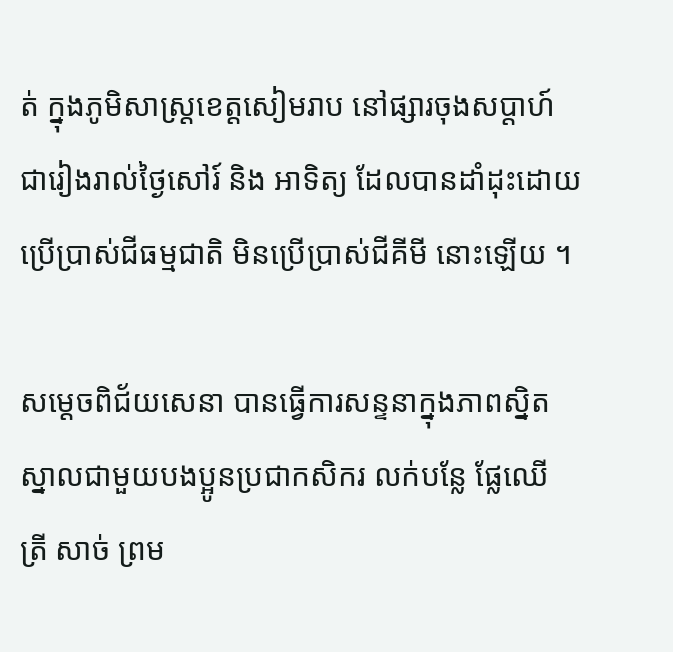ត់ ក្នុងភូមិសាស្ត្រខេត្តសៀមរាប នៅផ្សារចុងសប្តាហ៍ ជារៀងរាល់ថ្ងៃសៅរ៍ និង អាទិត្យ ដែលបានដាំដុះដោយប្រើប្រាស់ជីធម្មជាតិ មិនប្រើប្រាស់ជីគីមី នោះឡើយ ។

សម្តេចពិជ័យសេនា បានធ្វើការសន្ទនាក្នុងភាពស្និតស្នាលជាមួយបងប្អូនប្រជាកសិករ លក់បន្លែ ផ្លែឈើ ត្រី សាច់ ព្រម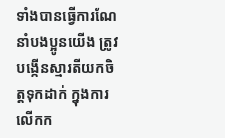ទាំងបានធ្វើការណែនាំបងប្អូនយើង ត្រូវបង្កើនស្មារតីយកចិត្តទុកដាក់ ក្នុងការលើកក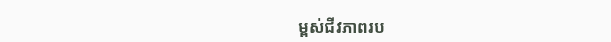ម្ពស់ជីវភាពរប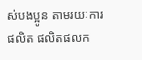ស់បងប្អូន តាមរយៈការផលិត ផលិតផលក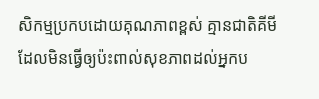សិកម្មប្រកបដោយគុណភាពខ្ពស់ គ្មានជាតិគីមី ដែលមិនធ្វើឲ្យប៉ះពាល់សុខភាពដល់អ្នកប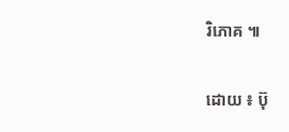រិភោគ ៕

ដោយ ៖ ប៊ុ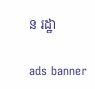ន រដ្ឋា

ads banner